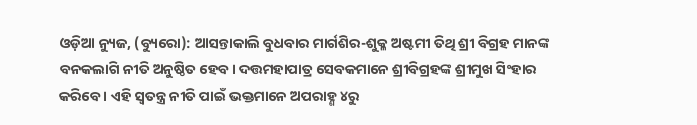ଓଡ଼ିଆ ନ୍ୟୁଜ, (ବ୍ୟୁରୋ): ଆସନ୍ତାକାଲି ବୁଧବାର ମାର୍ଗଶିର-ଶୁକ୍ଳ ଅଷ୍ଟମୀ ତିଥି ଶ୍ରୀ ବିଗ୍ରହ ମାନଙ୍କ ବନକଲାଗି ନୀତି ଅନୁଷ୍ଠିତ ହେବ। ଦତ୍ତମହାପାତ୍ର ସେବକମାନେ ଶ୍ରୀବିଗ୍ରହଙ୍କ ଶ୍ରୀମୁଖ ସିଂହାର କରିବେ । ଏହି ସ୍ୱତନ୍ତ୍ର ନୀତି ପାଇଁ ଭକ୍ତମାନେ ଅପରାହ୍ଣ ୪ରୁ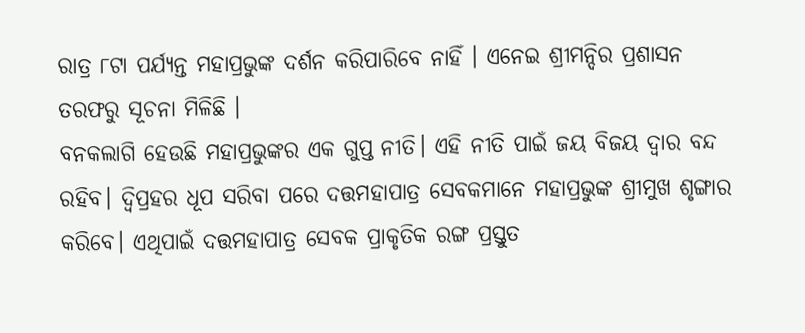ରାତ୍ର ୮ଟା ପର୍ଯ୍ୟନ୍ତ ମହାପ୍ରଭୁଙ୍କ ଦର୍ଶନ କରିପାରିବେ ନାହିଁ । ଏନେଇ ଶ୍ରୀମନ୍ଦିର ପ୍ରଶାସନ ତରଫରୁ ସୂଚନା ମିଳିଛି ।
ବନକଲାଗି ହେଉଛି ମହାପ୍ରଭୁଙ୍କର ଏକ ଗୁପ୍ତ ନୀତି। ଏହି ନୀତି ପାଇଁ ଜୟ ବିଜୟ ଦ୍ୱାର ବନ୍ଦ ରହିବ। ଦ୍ୱିପ୍ରହର ଧୂପ ସରିବା ପରେ ଦତ୍ତମହାପାତ୍ର ସେବକମାନେ ମହାପ୍ରଭୁଙ୍କ ଶ୍ରୀମୁଖ ଶୃଙ୍ଗାର କରିବେ। ଏଥିପାଇଁ ଦତ୍ତମହାପାତ୍ର ସେବକ ପ୍ରାକୃତିକ ରଙ୍ଗ ପ୍ରସ୍ତୁତ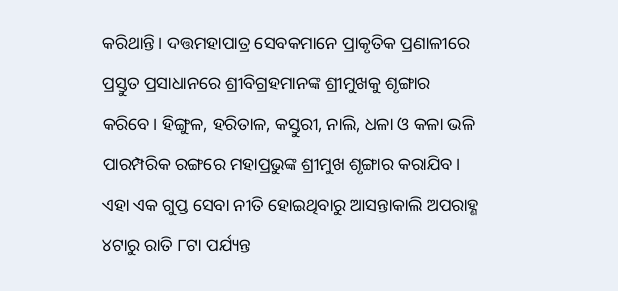କରିଥାନ୍ତି। ଦତ୍ତମହାପାତ୍ର ସେବକମାନେ ପ୍ରାକୃତିକ ପ୍ରଣାଳୀରେ ପ୍ରସ୍ତୁତ ପ୍ରସାଧାନରେ ଶ୍ରୀବିଗ୍ରହମାନଙ୍କ ଶ୍ରୀମୁଖକୁ ଶୃଙ୍ଗାର କରିବେ। ହିଙ୍ଗୁଳ, ହରିତାଳ, କସ୍ତୁରୀ, ନାଲି, ଧଳା ଓ କଳା ଭଳି ପାରମ୍ପରିକ ରଙ୍ଗରେ ମହାପ୍ରଭୁଙ୍କ ଶ୍ରୀମୁଖ ଶୃଙ୍ଗାର କରାଯିବ। ଏହା ଏକ ଗୁପ୍ତ ସେବା ନୀତି ହୋଇଥିବାରୁ ଆସନ୍ତାକାଲି ଅପରାହ୍ଣ ୪ଟାରୁ ରାତି ୮ଟା ପର୍ଯ୍ୟନ୍ତ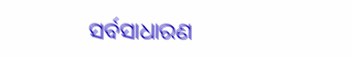ସର୍ବସାଧାରଣ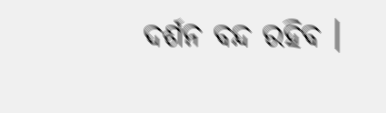ଦର୍ଶନ ବନ୍ଦ ରହିବ ।